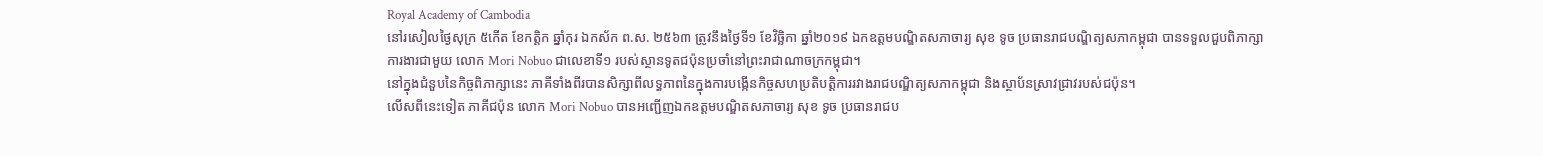Royal Academy of Cambodia
នៅរសៀលថ្ងៃសុក្រ ៥កើត ខែកត្តិក ឆ្នាំកុរ ឯកស័ក ព.ស. ២៥៦៣ ត្រូវនឹងថ្ងៃទី១ ខែវិច្ឆិកា ឆ្នាំ២០១៩ ឯកឧត្ដមបណ្ឌិតសភាចារ្យ សុខ ទូច ប្រធានរាជបណ្ឌិត្យសភាកម្ពុជា បានទទួលជួបពិភាក្សាការងារជាមួយ លោក Mori Nobuo ជាលេខាទី១ របស់ស្ថានទូតជប៉ុនប្រចាំនៅព្រះរាជាណាចក្រកម្ពុជា។
នៅក្នុងជំនួបនៃកិច្ចពិភាក្សានេះ ភាគីទាំងពីរបានសិក្សាពីលទ្ធភាពនៃក្នុងការបង្កើនកិច្ចសហប្រតិបត្តិការរវាងរាជបណ្ឌិត្យសភាកម្ពុជា និងស្ថាប័នស្រាវជ្រាវរបស់ជប៉ុន។
លើសពីនេះទៀត ភាគីជប៉ុន លោក Mori Nobuo បានអញ្ជើញឯកឧត្ដមបណ្ឌិតសភាចារ្យ សុខ ទូច ប្រធានរាជប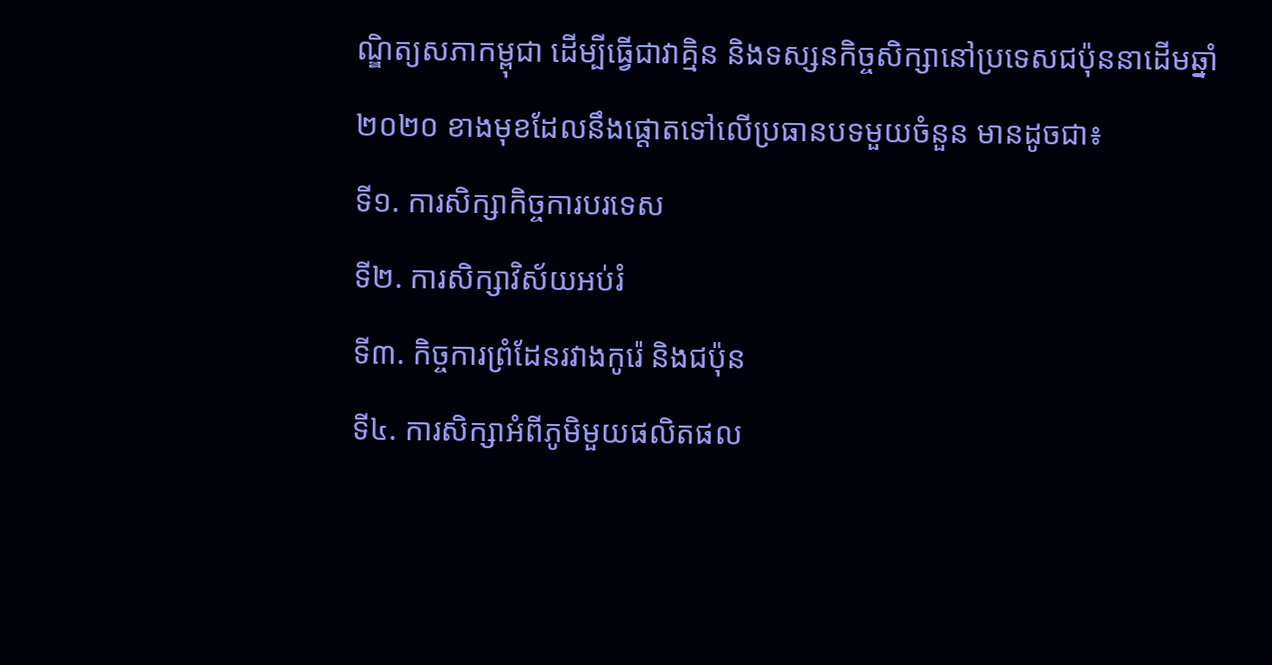ណ្ឌិត្យសភាកម្ពុជា ដើម្បីធ្វើជាវាគ្មិន និងទស្សនកិច្ចសិក្សានៅប្រទេសជប៉ុននាដើមឆ្នាំ២០២០ ខាងមុខដែលនឹងផ្តោតទៅលើប្រធានបទមួយចំនួន មានដូចជា៖
ទី១. ការសិក្សាកិច្ចការបរទេស
ទី២. ការសិក្សាវិស័យអប់រំ
ទី៣. កិច្ចការព្រំដែនរវាងកូរ៉េ និងជប៉ុន
ទី៤. ការសិក្សាអំពីភូមិមួយផលិតផល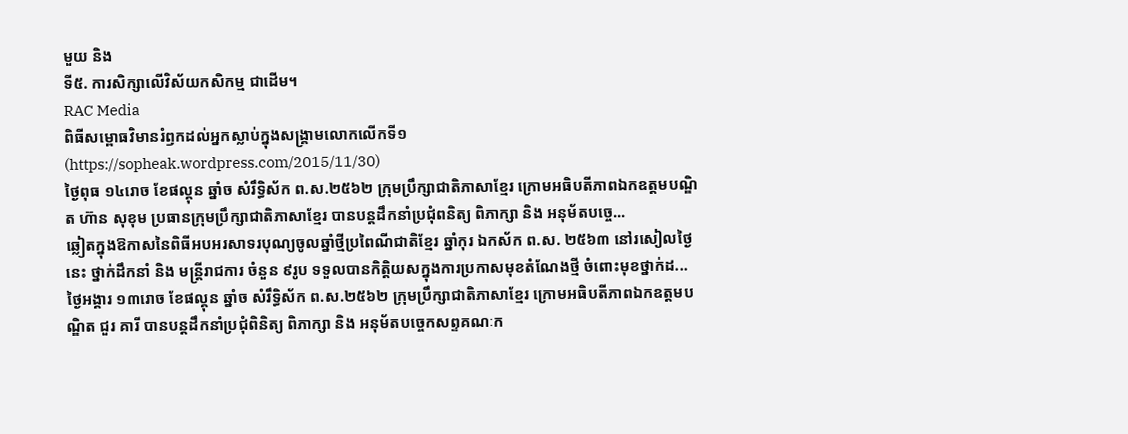មួយ និង
ទី៥. ការសិក្សាលើវិស័យកសិកម្ម ជាដើម។
RAC Media
ពិធីសម្ពោធវិមានរំឭកដល់អ្នកស្លាប់ក្នុងសង្គ្រាមលោកលើកទី១ (https://sopheak.wordpress.com/2015/11/30)
ថ្ងៃពុធ ១៤រោច ខែផល្គុន ឆ្នាំច សំរឹទ្ធិស័ក ព.ស.២៥៦២ ក្រុមប្រឹក្សាជាតិភាសាខ្មែរ ក្រោមអធិបតីភាពឯកឧត្តមបណ្ឌិត ហ៊ាន សុខុម ប្រធានក្រុមប្រឹក្សាជាតិភាសាខ្មែរ បានបន្តដឹកនាំប្រជុំពនិត្យ ពិភាក្សា និង អនុម័តបច្ចេ...
ឆ្លៀតក្នុងឱកាសនៃពិធីអបអរសាទរបុណ្យចូលឆ្នាំថ្មីប្រពៃណីជាតិខ្មែរ ឆ្នាំកុរ ឯកស័ក ព.ស. ២៥៦៣ នៅរសៀលថ្ងៃនេះ ថ្នាក់ដឹកនាំ និង មន្ត្រីរាជការ ចំនួន ៩រូប ទទួលបានកិត្តិយសក្នុងការប្រកាសមុខតំណែងថ្មី ចំពោះមុខថ្នាក់ដ...
ថ្ងៃអង្គារ ១៣រោច ខែផល្គុន ឆ្នាំច សំរឹទ្ធិស័ក ព.ស.២៥៦២ ក្រុមប្រឹក្សាជាតិភាសាខ្មែរ ក្រោមអធិបតីភាពឯកឧត្តមបណ្ឌិត ជួរ គារី បានបន្តដឹកនាំប្រជុំពិនិត្យ ពិភាក្សា និង អនុម័តបច្ចេកសព្ទគណៈក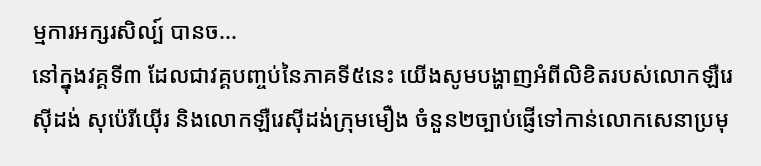ម្មការអក្សរសិល្ប៍ បានច...
នៅក្នុងវគ្គទី៣ ដែលជាវគ្គបញ្ចប់នៃភាគទី៥នេះ យើងសូមបង្ហាញអំពីលិខិតរបស់លោកឡឺរេស៊ីដង់ សុប៉េរីយ៉ើរ និងលោកឡឺរេស៊ីដង់ក្រុមមឿង ចំនួន២ច្បាប់ផ្ញើទៅកាន់លោកសេនាប្រមុ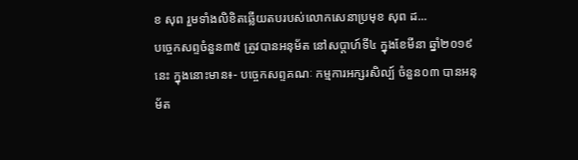ខ សុព រួមទាំងលិខិតឆ្លើយតបរបស់លោកសេនាប្រមុខ សុព ដ...
បច្ចេកសព្ទចំនួន៣៥ ត្រូវបានអនុម័ត នៅសប្តាហ៍ទី៤ ក្នុងខែមីនា ឆ្នាំ២០១៩នេះ ក្នុងនោះមាន៖- បច្ចេកសព្ទគណៈ កម្មការអក្សរសិល្ប៍ ចំនួន០៣ បានអនុម័ត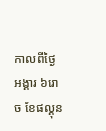កាលពីថ្ងៃអង្គារ ៦រោច ខែផល្គុន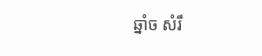ឆ្នាំច សំរឹ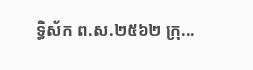ទ្ធិស័ក ព.ស.២៥៦២ ក្រុ...